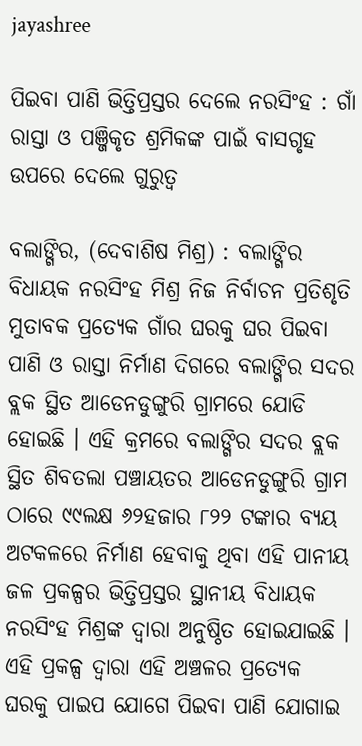jayashree

ପିଇବା ପାଣି ଭିତ୍ତିପ୍ରସ୍ତର ଦେଲେ ନରସିଂହ : ଗାଁ ରାସ୍ତା ଓ ପଞ୍ଜିକୃତ ଶ୍ରମିକଙ୍କ ପାଇଁ ବାସଗୃହ ଉପରେ ଦେଲେ ଗୁରୁତ୍ୱ

ବଲାଙ୍ଗିର, (ଦେବାଶିଷ ମିଶ୍ର) : ବଲାଙ୍ଗିର ବିଧାୟକ ନରସିଂହ ମିଶ୍ର ନିଜ ନିର୍ବାଚନ ପ୍ରତିଶୃତି ମୁତାବକ ପ୍ରତ୍ୟେକ ଗାଁର ଘରକୁ ଘର ପିଇବା ପାଣି ଓ ରାସ୍ତା ନିର୍ମାଣ ଦିଗରେ ବଲାଙ୍ଗିର ସଦର ବ୍ଲକ ସ୍ଥିତ ଆଡେନଡୁଙ୍ଗୁରି ଗ୍ରାମରେ ଯୋଡି ହୋଇଛି । ଏହି କ୍ରମରେ ବଲାଙ୍ଗିର ସଦର ବ୍ଲକ ସ୍ଥିତ ଶିବତଲା ପଞ୍ଚାୟତର ଆଡେନଡୁଙ୍ଗୁରି ଗ୍ରାମ ଠାରେ ୯୯ଲକ୍ଷ ୬୨ହଜାର ୮୨୨ ଟଙ୍କାର ବ୍ୟୟ ଅଟକଳରେ ନିର୍ମାଣ ହେବାକୁ ଥିବା ଏହି ପାନୀୟ ଜଳ ପ୍ରକଳ୍ପର ଭିତ୍ତିପ୍ରସ୍ତର ସ୍ଥାନୀୟ ବିଧାୟକ ନରସିଂହ ମିଶ୍ରଙ୍କ ଦ୍ୱାରା ଅନୁଷ୍ଠିତ ହୋଇଯାଇଛି । ଏହି ପ୍ରକଳ୍ପ ଦ୍ୱାରା ଏହି ଅଞ୍ଚଳର ପ୍ରତ୍ୟେକ ଘରକୁ ପାଇପ ଯୋଗେ ପିଇବା ପାଣି ଯୋଗାଇ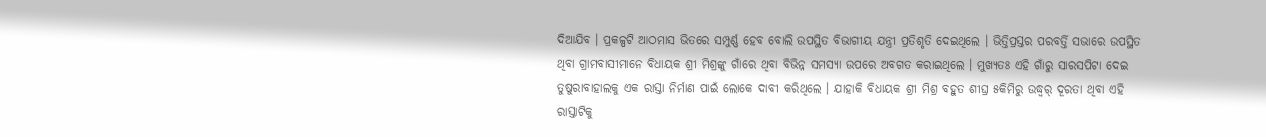ଦିଆଯିବ । ପ୍ରକଳ୍ପଟି ଆଠମାସ ଭିତରେ ସମ୍ପୁର୍ଣ୍ଣ ହେବ ବୋଲି ଉପସ୍ଥିତ ବିଭାଗୀୟ ଯନ୍ତ୍ରୀ ପ୍ରତିଶୃତି ଦେଇଥିଲେ । ଭିତ୍ତିପ୍ରସ୍ତର ପରବର୍ତ୍ତି ସଭାରେ ଉପସ୍ଥିତ ଥିବା ଗ୍ରାମବାସୀମାନେ ବିଧାୟକ ଶ୍ରୀ ମିଶ୍ରଙ୍କୁ ଗାଁରେ ଥିବା ବିଭିନ୍ନ ସମସ୍ୟା ଉପରେ ଅବଗତ କରାଇଥିଲେ । ମୁଖ୍ୟତଃ ଏହି ଗାଁରୁ ସାରସପିଟା ଦେଇ ତୁଷୁରାବାହାଲକୁ ଏକ ରାସ୍ତା ନିର୍ମାଣ ପାଇଁ ଲୋକେ ଦାବୀ କରିଥିଲେ । ଯାହାକି ବିଧାୟକ ଶ୍ରୀ ମିଶ୍ର ବହୁତ ଶୀଘ୍ର ୫କିମିରୁ ଉଦ୍ଧ୍ୱର୍ ଦୂରତା ଥିବା ଏହି ରାସ୍ତାଟିକୁ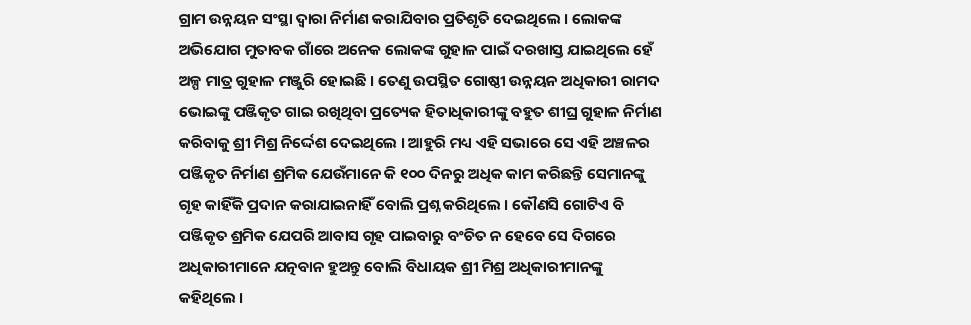ଗ୍ରାମ ଉନ୍ନୟନ ସଂସ୍ଥା ଦ୍ୱାରା ନିର୍ମାଣ କରାଯିବାର ପ୍ରତିଶୃତି ଦେଇଥିଲେ । ଲୋକଙ୍କ ଅଭିଯୋଗ ମୁତାବକ ଗାଁରେ ଅନେକ ଲୋକଙ୍କ ଗୁହାଳ ପାଇଁ ଦରଖାସ୍ତ ଯାଇଥିଲେ ହେଁ ଅଳ୍ପ ମାତ୍ର ଗୁହାଳ ମଞ୍ଜୁରି ହୋଇଛି । ତେଣୁ ଉପସ୍ଥିତ ଗୋଷ୍ଠୀ ଉନ୍ନୟନ ଅଧିକାରୀ ରାମଦ ଭୋଇଙ୍କୁ ପଞ୍ଜିକୃତ ଗାଇ ରଖିଥିବା ପ୍ରତ୍ୟେକ ହିତାଧିକାରୀଙ୍କୁ ବହୁତ ଶୀଘ୍ର ଗୁହାଳ ନିର୍ମାଣ କରିବାକୁ ଶ୍ରୀ ମିଶ୍ର ନିର୍ଦ୍ଦେଶ ଦେଇଥିଲେ । ଆହୁରି ମଧ୍ୟ ଏହି ସଭାରେ ସେ ଏହି ଅଞ୍ଚଳର ପଞ୍ଜିକୃତ ନିର୍ମାଣ ଶ୍ରମିକ ଯେଉଁମାନେ କି ୧୦୦ ଦିନରୁ ଅଧିକ କାମ କରିଛନ୍ତି ସେମାନଙ୍କୁ ଗୃହ କାହିଁକି ପ୍ରଦାନ କରାଯାଇନାହିଁ ବୋଲି ପ୍ରଶ୍ନ କରିଥିଲେ । କୌଣସି ଗୋଟିଏ ବି ପଞ୍ଜିକୃତ ଶ୍ରମିକ ଯେପରି ଆବାସ ଗୃହ ପାଇବାରୁ ବଂଚିତ ନ ହେବେ ସେ ଦିଗରେ ଅଧିକାରୀମାନେ ଯତ୍ନବାନ ହୁଅନ୍ତୁ ବୋଲି ବିଧାୟକ ଶ୍ରୀ ମିଶ୍ର ଅଧିକାରୀମାନଙ୍କୁ କହିଥିଲେ ।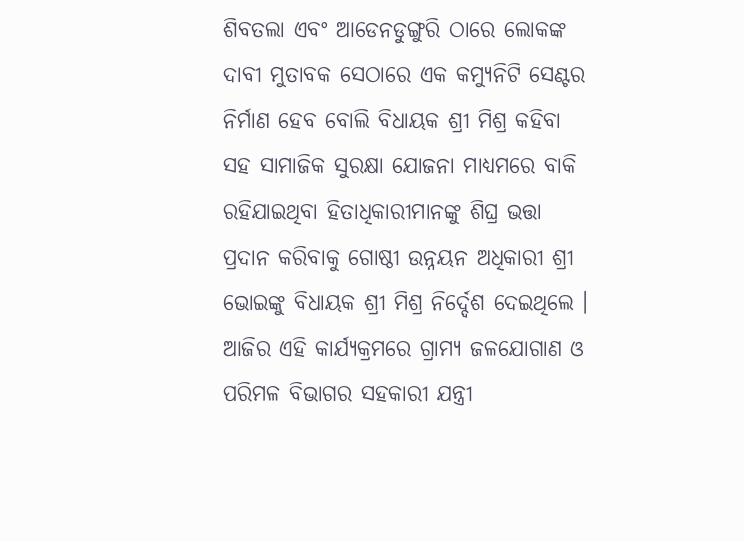ଶିବତଲା ଏବଂ ଆଡେନଡୁଙ୍ଗୁରି ଠାରେ ଲୋକଙ୍କ ଦାବୀ ମୁତାବକ ସେଠାରେ ଏକ କମ୍ୟୁନିଟି ସେଣ୍ଟର ନିର୍ମାଣ ହେବ ବୋଲି ବିଧାୟକ ଶ୍ରୀ ମିଶ୍ର କହିବା ସହ ସାମାଜିକ ସୁରକ୍ଷା ଯୋଜନା ମାଧ୍ୟମରେ ବାକି ରହିଯାଇଥିବା ହିତାଧିକାରୀମାନଙ୍କୁ ଶିଘ୍ର ଭତ୍ତା ପ୍ରଦାନ କରିବାକୁ ଗୋଷ୍ଠୀ ଉନ୍ନୟନ ଅଧିକାରୀ ଶ୍ରୀ ଭୋଇଙ୍କୁ ବିଧାୟକ ଶ୍ରୀ ମିଶ୍ର ନିର୍ଦ୍ଦେଶ ଦେଇଥିଲେ । ଆଜିର ଏହି କାର୍ଯ୍ୟକ୍ରମରେ ଗ୍ରାମ୍ୟ ଜଳଯୋଗାଣ ଓ ପରିମଳ ବିଭାଗର ସହକାରୀ ଯନ୍ତ୍ରୀ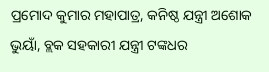ପ୍ରମୋଦ କୁମାର ମହାପାତ୍ର, କନିଷ୍ଠ ଯନ୍ତ୍ରୀ ଅଶୋକ ଭୁୟାଁ, ବ୍ଲକ ସହକାରୀ ଯନ୍ତ୍ରୀ ଟଙ୍କଧର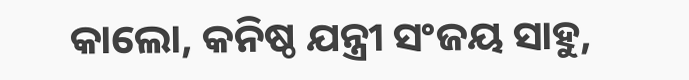କାଲୋ, କନିଷ୍ଠ ଯନ୍ତ୍ରୀ ସଂଜୟ ସାହୁ,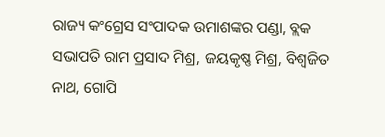ରାଜ୍ୟ କଂଗ୍ରେସ ସଂପାଦକ ଉମାଶଙ୍କର ପଣ୍ଡା, ବ୍ଲକ ସଭାପତି ରାମ ପ୍ରସାଦ ମିଶ୍ର, ଜୟକୃଷ୍ଣ ମିଶ୍ର, ବିଶ୍ୱଜିତ ନାଥ, ଗୋପି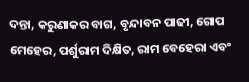ଦନ୍ତା, କରୁଣାକର ବାଗ, ବୃନ୍ଦାବନ ପାଢୀ, ଗୋପ ମେହେର, ପର୍ଶୁରାମ ଦିକ୍ଷିତ, ରାମ ବେହେରା ଏବଂ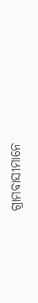ଗ୍ରାମବାସୀମାନେ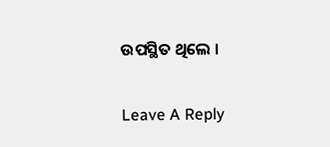ଉପସ୍ଥିତ ଥିଲେ ।

Leave A Reply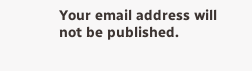Your email address will not be published.